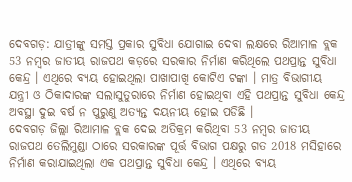ଦେବଗଡ଼: ଯାତ୍ରୀଙ୍କୁ ସମସ୍ତ ପ୍ରକାର ସୁବିଧା ଯୋଗାଇ ଦେବା ଲକ୍ଷରେ ରିଆମାଳ ବ୍ଲକ 53 ନମ୍ବର ଜାତୀୟ ରାଜପଥ କଡ଼ରେ ସରକାର ନିର୍ମାଣ କରିଥିଲେ ପଥପ୍ରାନ୍ତ ସୁବିଧା କେନ୍ଦ୍ର । ଏଥିରେ ବ୍ୟୟ ହୋଇଥିଲା ପାଖାପାଖି କୋଟିଏ ଟଙ୍କା । ମାତ୍ର ବିଭାଗୀୟ ଯନ୍ତ୍ରୀ ଓ ଠିକାଦାରଙ୍କ ସଲାସୁତୁରାରେ ନିର୍ମାଣ ହୋଇଥିବା ଏହି ପଥପ୍ରାନ୍ତ ସୁବିଧା କେନ୍ଦ୍ର ଅବସ୍ଥା ଦୁଇ ବର୍ଷ ନ ପୁରୁଣୁ ଅତ୍ୟନ୍ତ ଦୟନୀୟ ହୋଇ ପଡିଛି ।
ଦେବଗଡ଼ ଜିଲ୍ଲା ରିଆମାଳ ବ୍ଲକ ଦେଇ ଅତିକ୍ରମ କରିଥିବା 53 ନମ୍ବର ଜାତୀୟ ରାଜପଥ ତେଲିମୁଣ୍ଡା ଠାରେ ସରକାରଙ୍କ ପୂର୍ତ୍ତ ବିଭାଗ ପକ୍ଷରୁ ଗତ 2018 ମସିହାରେ ନିର୍ମାଣ କରାଯାଇଥିଲା ଏକ ପଥପ୍ରାନ୍ତ ସୁବିଧା କେନ୍ଦ୍ର । ଏଥିରେ ବ୍ୟୟ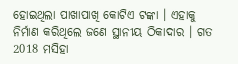ହୋଇଥିଲା ପାଖାପାଖି କୋଟିଏ ଟଙ୍କା । ଏହାକୁ ନିର୍ମାଣ କରିଥିଲେ ଜଣେ ସ୍ଥାନୀୟ ଠିକାଦାର । ଗତ 2018 ମସିହା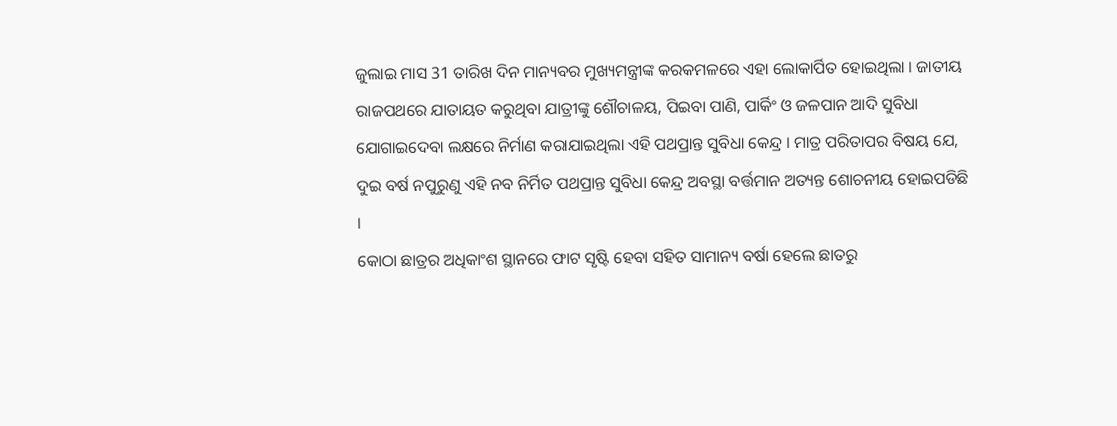ଜୁଲାଇ ମାସ 31 ତାରିଖ ଦିନ ମାନ୍ୟବର ମୁଖ୍ୟମନ୍ତ୍ରୀଙ୍କ କରକମଳରେ ଏହା ଲୋକାର୍ପିତ ହୋଇଥିଲା । ଜାତୀୟ ରାଜପଥରେ ଯାତାୟତ କରୁଥିବା ଯାତ୍ରୀଙ୍କୁ ଶୌଚାଳୟ, ପିଇବା ପାଣି, ପାର୍କିଂ ଓ ଜଳପାନ ଆଦି ସୁବିଧା ଯୋଗାଇଦେବା ଲକ୍ଷରେ ନିର୍ମାଣ କରାଯାଇଥିଲା ଏହି ପଥପ୍ରାନ୍ତ ସୁବିଧା କେନ୍ଦ୍ର । ମାତ୍ର ପରିତାପର ବିଷୟ ଯେ, ଦୁଇ ବର୍ଷ ନପୁରୁଣୁ ଏହି ନବ ନିର୍ମିତ ପଥପ୍ରାନ୍ତ ସୁବିଧା କେନ୍ଦ୍ର ଅବସ୍ଥା ବର୍ତ୍ତମାନ ଅତ୍ୟନ୍ତ ଶୋଚନୀୟ ହୋଇପଡିଛି ।
କୋଠା ଛାତ୍ରର ଅଧିକାଂଶ ସ୍ଥାନରେ ଫାଟ ସୃଷ୍ଟି ହେବା ସହିତ ସାମାନ୍ୟ ବର୍ଷା ହେଲେ ଛାତରୁ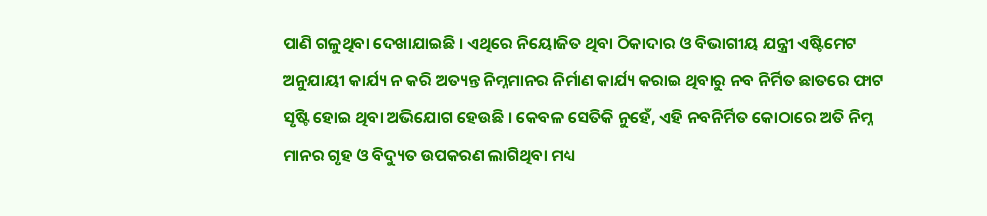ପାଣି ଗଳୁଥିବା ଦେଖାଯାଇଛି । ଏଥିରେ ନିୟୋଜିତ ଥିବା ଠିକାଦାର ଓ ବିଭାଗୀୟ ଯନ୍ତ୍ରୀ ଏଷ୍ଟିମେଟ ଅନୁଯାୟୀ କାର୍ଯ୍ୟ ନ କରି ଅତ୍ୟନ୍ତ ନିମ୍ନମାନର ନିର୍ମାଣ କାର୍ଯ୍ୟ କରାଇ ଥିବାରୁ ନବ ନିର୍ମିତ ଛାତରେ ଫାଟ ସୃଷ୍ଟି ହୋଇ ଥିବା ଅଭିଯୋଗ ହେଉଛି । କେବଳ ସେତିକି ନୁହେଁ, ଏହି ନବନିର୍ମିତ କୋଠାରେ ଅତି ନିମ୍ନ ମାନର ଗୃହ ଓ ବିଦ୍ୟୁତ ଉପକରଣ ଲାଗିଥିବା ମଧ୍ୟ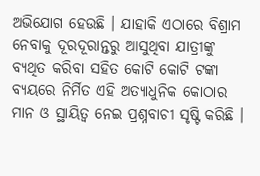ଅଭିଯୋଗ ହେଉଛି । ଯାହାକି ଏଠାରେ ବିଶ୍ରାମ ନେବାକୁ ଦୂରଦୂରାନ୍ତରୁ ଆସୁଥିବା ଯାତ୍ରୀଙ୍କୁ ବ୍ୟଥିତ କରିବା ସହିତ କୋଟି କୋଟି ଟଙ୍କା ବ୍ୟୟରେ ନିର୍ମିତ ଏହି ଅତ୍ୟାଧୁନିକ କୋଠାର ମାନ ଓ ସ୍ଥାୟିତ୍ୱ ନେଇ ପ୍ରଶ୍ନବାଚୀ ସୃଷ୍ଟି କରିଛି ।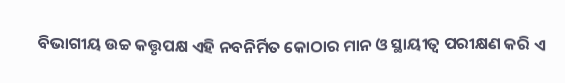ବିଭାଗୀୟ ଉଚ୍ଚ କତ୍ତୃପକ୍ଷ ଏହି ନବନିର୍ମିତ କୋଠାର ମାନ ଓ ସ୍ଥାୟୀତ୍ୱ ପରୀକ୍ଷଣ କରି ଏ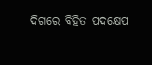ଦିଗରେ ବିହିତ ପଦକ୍ଷେପ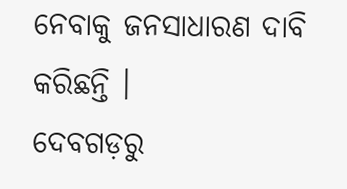ନେବାକୁ ଜନସାଧାରଣ ଦାବି କରିଛନ୍ତି ।
ଦେବଗଡ଼ରୁ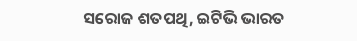ସରୋଜ ଶତପଥି, ଇଟିଭି ଭାରତ